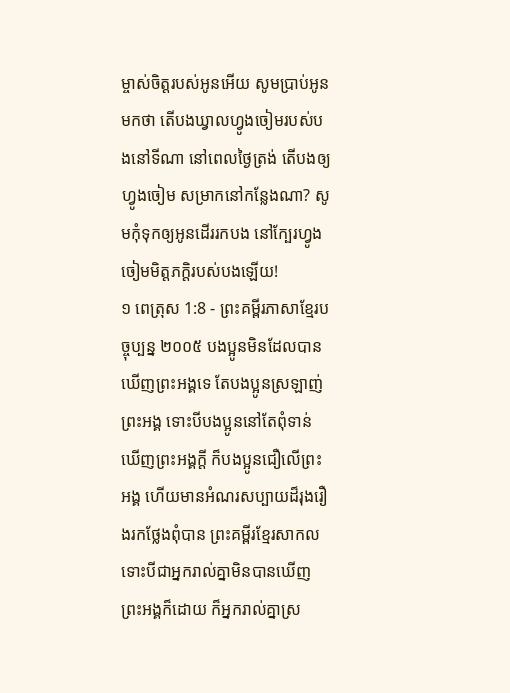ម្ចាស់ចិត្តរបស់អូនអើយ សូមប្រាប់អូនមកថា តើបងឃ្វាលហ្វូងចៀមរបស់បងនៅទីណា នៅពេលថ្ងៃត្រង់ តើបងឲ្យហ្វូងចៀម សម្រាកនៅកន្លែងណា? សូមកុំទុកឲ្យអូនដើររកបង នៅក្បែរហ្វូងចៀមមិត្តភក្ដិរបស់បងឡើយ!
១ ពេត្រុស 1:8 - ព្រះគម្ពីរភាសាខ្មែរបច្ចុប្បន្ន ២០០៥ បងប្អូនមិនដែលបានឃើញព្រះអង្គទេ តែបងប្អូនស្រឡាញ់ព្រះអង្គ ទោះបីបងប្អូននៅតែពុំទាន់ឃើញព្រះអង្គក្ដី ក៏បងប្អូនជឿលើព្រះអង្គ ហើយមានអំណរសប្បាយដ៏រុងរឿងរកថ្លែងពុំបាន ព្រះគម្ពីរខ្មែរសាកល ទោះបីជាអ្នករាល់គ្នាមិនបានឃើញព្រះអង្គក៏ដោយ ក៏អ្នករាល់គ្នាស្រ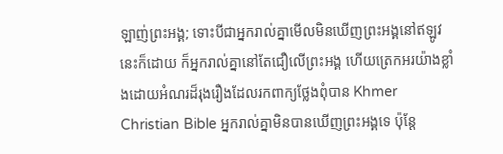ឡាញ់ព្រះអង្គ; ទោះបីជាអ្នករាល់គ្នាមើលមិនឃើញព្រះអង្គនៅឥឡូវនេះក៏ដោយ ក៏អ្នករាល់គ្នានៅតែជឿលើព្រះអង្គ ហើយត្រេកអរយ៉ាងខ្លាំងដោយអំណរដ៏រុងរឿងដែលរកពាក្យថ្លែងពុំបាន Khmer Christian Bible អ្នករាល់គ្នាមិនបានឃើញព្រះអង្គទេ ប៉ុន្ដែ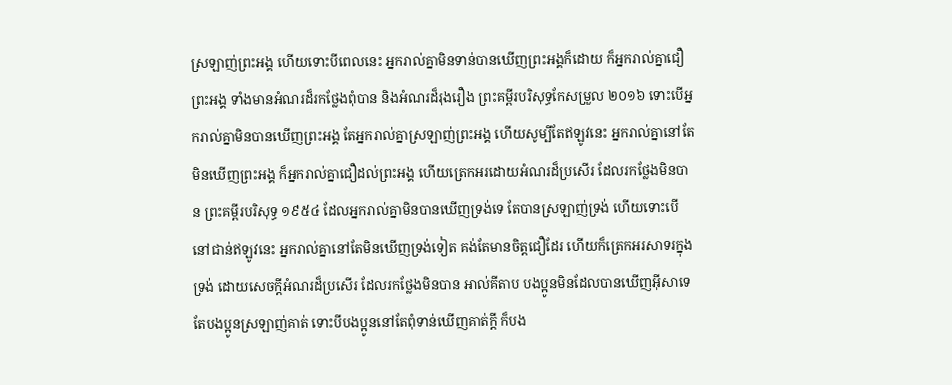ស្រឡាញ់ព្រះអង្គ ហើយទោះបីពេលនេះ អ្នករាល់គ្នាមិនទាន់បានឃើញព្រះអង្គក៏ដោយ ក៏អ្នករាល់គ្នាជឿព្រះអង្គ ទាំងមានអំណរដ៏រកថ្លែងពុំបាន និងអំណរដ៏រុងរឿង ព្រះគម្ពីរបរិសុទ្ធកែសម្រួល ២០១៦ ទោះបើអ្នករាល់គ្នាមិនបានឃើញព្រះអង្គ តែអ្នករាល់គ្នាស្រឡាញ់ព្រះអង្គ ហើយសូម្បីតែឥឡូវនេះ អ្នករាល់គ្នានៅតែមិនឃើញព្រះអង្គ ក៏អ្នករាល់គ្នាជឿដល់ព្រះអង្គ ហើយត្រេកអរដោយអំណរដ៏ប្រសើរ ដែលរកថ្លែងមិនបាន ព្រះគម្ពីរបរិសុទ្ធ ១៩៥៤ ដែលអ្នករាល់គ្នាមិនបានឃើញទ្រង់ទេ តែបានស្រឡាញ់ទ្រង់ ហើយទោះបើនៅជាន់ឥឡូវនេះ អ្នករាល់គ្នានៅតែមិនឃើញទ្រង់ទៀត គង់តែមានចិត្តជឿដែរ ហើយក៏ត្រេកអរសាទរក្នុងទ្រង់ ដោយសេចក្ដីអំណរដ៏ប្រសើរ ដែលរកថ្លែងមិនបាន អាល់គីតាប បងប្អូនមិនដែលបានឃើញអ៊ីសាទេ តែបងប្អូនស្រឡាញ់គាត់ ទោះបីបងប្អូននៅតែពុំទាន់ឃើញគាត់ក្ដី ក៏បង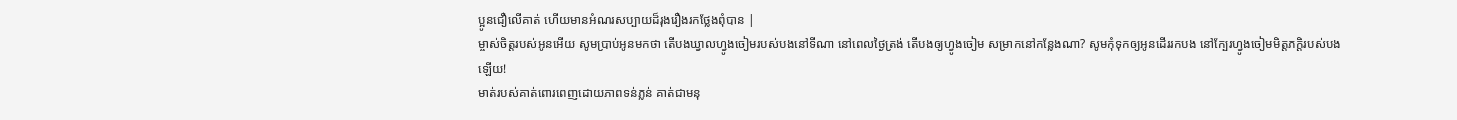ប្អូនជឿលើគាត់ ហើយមានអំណរសប្បាយដ៏រុងរឿងរកថ្លែងពុំបាន |
ម្ចាស់ចិត្តរបស់អូនអើយ សូមប្រាប់អូនមកថា តើបងឃ្វាលហ្វូងចៀមរបស់បងនៅទីណា នៅពេលថ្ងៃត្រង់ តើបងឲ្យហ្វូងចៀម សម្រាកនៅកន្លែងណា? សូមកុំទុកឲ្យអូនដើររកបង នៅក្បែរហ្វូងចៀមមិត្តភក្ដិរបស់បងឡើយ!
មាត់របស់គាត់ពោរពេញដោយភាពទន់ភ្លន់ គាត់ជាមនុ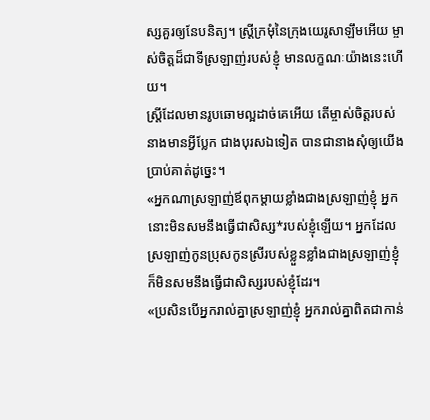ស្សគួរឲ្យនែបនិត្យ។ ស្ត្រីក្រមុំនៃក្រុងយេរូសាឡឹមអើយ ម្ចាស់ចិត្តដ៏ជាទីស្រឡាញ់របស់ខ្ញុំ មានលក្ខណៈយ៉ាងនេះហើយ។
ស្ត្រីដែលមានរូបឆោមល្អដាច់គេអើយ តើម្ចាស់ចិត្តរបស់នាងមានអ្វីប្លែក ជាងបុរសឯទៀត បានជានាងសុំឲ្យយើងប្រាប់គាត់ដូច្នេះ។
«អ្នកណាស្រឡាញ់ឪពុកម្ដាយខ្លាំងជាងស្រឡាញ់ខ្ញុំ អ្នកនោះមិនសមនឹងធ្វើជាសិស្ស*របស់ខ្ញុំឡើយ។ អ្នកដែលស្រឡាញ់កូនប្រុសកូនស្រីរបស់ខ្លួនខ្លាំងជាងស្រឡាញ់ខ្ញុំ ក៏មិនសមនឹងធ្វើជាសិស្សរបស់ខ្ញុំដែរ។
«ប្រសិនបើអ្នករាល់គ្នាស្រឡាញ់ខ្ញុំ អ្នករាល់គ្នាពិតជាកាន់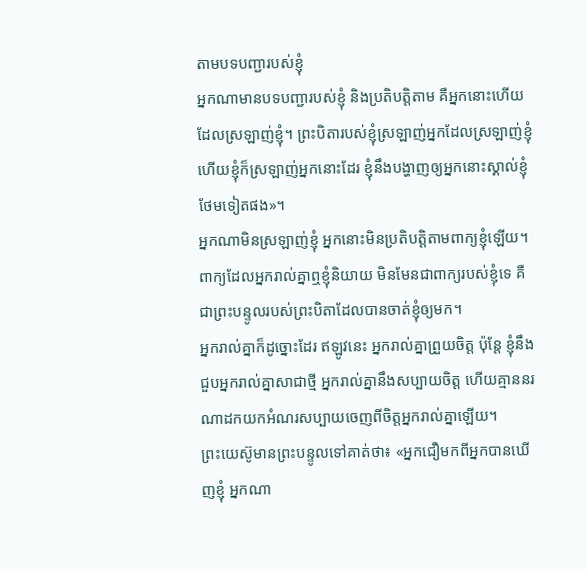តាមបទបញ្ជារបស់ខ្ញុំ
អ្នកណាមានបទបញ្ជារបស់ខ្ញុំ និងប្រតិបត្តិតាម គឺអ្នកនោះហើយដែលស្រឡាញ់ខ្ញុំ។ ព្រះបិតារបស់ខ្ញុំស្រឡាញ់អ្នកដែលស្រឡាញ់ខ្ញុំ ហើយខ្ញុំក៏ស្រឡាញ់អ្នកនោះដែរ ខ្ញុំនឹងបង្ហាញឲ្យអ្នកនោះស្គាល់ខ្ញុំថែមទៀតផង»។
អ្នកណាមិនស្រឡាញ់ខ្ញុំ អ្នកនោះមិនប្រតិបត្តិតាមពាក្យខ្ញុំឡើយ។ ពាក្យដែលអ្នករាល់គ្នាឮខ្ញុំនិយាយ មិនមែនជាពាក្យរបស់ខ្ញុំទេ គឺជាព្រះបន្ទូលរបស់ព្រះបិតាដែលបានចាត់ខ្ញុំឲ្យមក។
អ្នករាល់គ្នាក៏ដូច្នោះដែរ ឥឡូវនេះ អ្នករាល់គ្នាព្រួយចិត្ត ប៉ុន្តែ ខ្ញុំនឹងជួបអ្នករាល់គ្នាសាជាថ្មី អ្នករាល់គ្នានឹងសប្បាយចិត្ត ហើយគ្មាននរណាដកយកអំណរសប្បាយចេញពីចិត្តអ្នករាល់គ្នាឡើយ។
ព្រះយេស៊ូមានព្រះបន្ទូលទៅគាត់ថា៖ «អ្នកជឿមកពីអ្នកបានឃើញខ្ញុំ អ្នកណា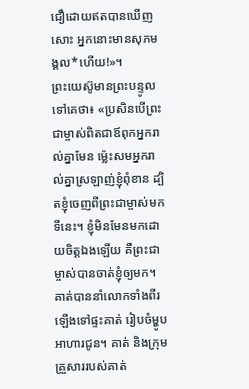ជឿដោយឥតបានឃើញសោះ អ្នកនោះមានសុភមង្គល*ហើយ!»។
ព្រះយេស៊ូមានព្រះបន្ទូលទៅគេថា៖ «ប្រសិនបើព្រះជាម្ចាស់ពិតជាឪពុកអ្នករាល់គ្នាមែន ម៉្លេះសមអ្នករាល់គ្នាស្រឡាញ់ខ្ញុំពុំខាន ដ្បិតខ្ញុំចេញពីព្រះជាម្ចាស់មកទីនេះ។ ខ្ញុំមិនមែនមកដោយចិត្តឯងឡើយ គឺព្រះជាម្ចាស់បានចាត់ខ្ញុំឲ្យមក។
គាត់បាននាំលោកទាំងពីរឡើងទៅផ្ទះគាត់ រៀបចំម្ហូបអាហារជូន។ គាត់ និងក្រុមគ្រួសាររបស់គាត់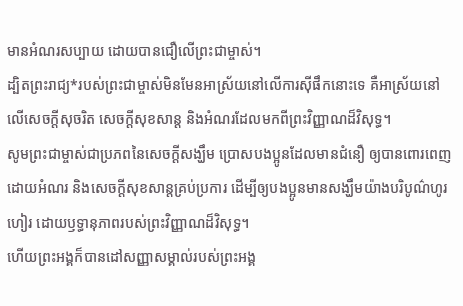មានអំណរសប្បាយ ដោយបានជឿលើព្រះជាម្ចាស់។
ដ្បិតព្រះរាជ្យ*របស់ព្រះជាម្ចាស់មិនមែនអាស្រ័យនៅលើការស៊ីផឹកនោះទេ គឺអាស្រ័យនៅលើសេចក្ដីសុចរិត សេចក្ដីសុខសាន្ត និងអំណរដែលមកពីព្រះវិញ្ញាណដ៏វិសុទ្ធ។
សូមព្រះជាម្ចាស់ជាប្រភពនៃសេចក្ដីសង្ឃឹម ប្រោសបងប្អូនដែលមានជំនឿ ឲ្យបានពោរពេញដោយអំណរ និងសេចក្ដីសុខសាន្តគ្រប់ប្រការ ដើម្បីឲ្យបងប្អូនមានសង្ឃឹមយ៉ាងបរិបូណ៌ហូរហៀរ ដោយឫទ្ធានុភាពរបស់ព្រះវិញ្ញាណដ៏វិសុទ្ធ។
ហើយព្រះអង្គក៏បានដៅសញ្ញាសម្គាល់របស់ព្រះអង្គ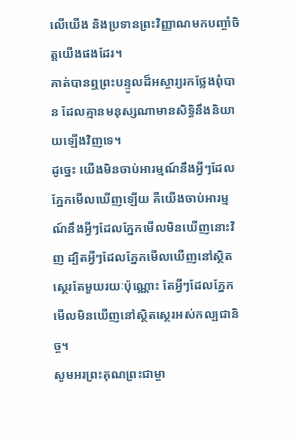លើយើង និងប្រទានព្រះវិញ្ញាណមកបញ្ចាំចិត្តយើងផងដែរ។
គាត់បានឮព្រះបន្ទូលដ៏អស្ចារ្យរកថ្លែងពុំបាន ដែលគ្មានមនុស្សណាមានសិទ្ធិនឹងនិយាយឡើងវិញទេ។
ដូច្នេះ យើងមិនចាប់អារម្មណ៍នឹងអ្វីៗដែលភ្នែកមើលឃើញឡើយ គឺយើងចាប់អារម្មណ៍នឹងអ្វីៗដែលភ្នែកមើលមិនឃើញនោះវិញ ដ្បិតអ្វីៗដែលភ្នែកមើលឃើញនៅស្ថិតស្ថេរតែមួយរយៈប៉ុណ្ណោះ តែអ្វីៗដែលភ្នែកមើលមិនឃើញនៅស្ថិតស្ថេរអស់កល្បជានិច្ច។
សូមអរព្រះគុណព្រះជាម្ចា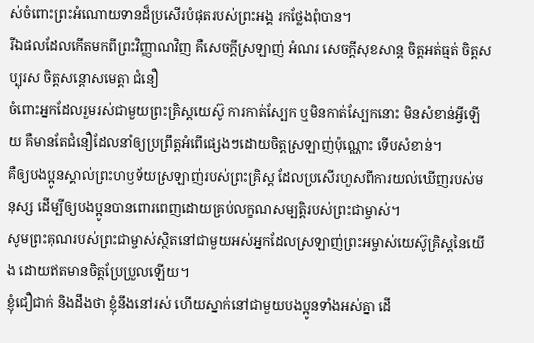ស់ចំពោះព្រះអំណោយទានដ៏ប្រសើរបំផុតរបស់ព្រះអង្គ រកថ្លែងពុំបាន។
រីឯផលដែលកើតមកពីព្រះវិញ្ញាណវិញ គឺសេចក្ដីស្រឡាញ់ អំណរ សេចក្ដីសុខសាន្ត ចិត្តអត់ធ្មត់ ចិត្តសប្បុរស ចិត្តសន្ដោសមេត្តា ជំនឿ
ចំពោះអ្នកដែលរួមរស់ជាមួយព្រះគ្រិស្តយេស៊ូ ការកាត់ស្បែក ឬមិនកាត់ស្បែកនោះ មិនសំខាន់អ្វីឡើយ គឺមានតែជំនឿដែលនាំឲ្យប្រព្រឹត្តអំពើផ្សេងៗដោយចិត្តស្រឡាញ់ប៉ុណ្ណោះ ទើបសំខាន់។
គឺឲ្យបងប្អូនស្គាល់ព្រះហឫទ័យស្រឡាញ់របស់ព្រះគ្រិស្ត ដែលប្រសើរហួសពីការយល់ឃើញរបស់មនុស្ស ដើម្បីឲ្យបងប្អូនបានពោរពេញដោយគ្រប់លក្ខណសម្បត្តិរបស់ព្រះជាម្ចាស់។
សូមព្រះគុណរបស់ព្រះជាម្ចាស់ស្ថិតនៅជាមួយអស់អ្នកដែលស្រឡាញ់ព្រះអម្ចាស់យេស៊ូគ្រិស្តនៃយើង ដោយឥតមានចិត្តប្រែប្រួលឡើយ។
ខ្ញុំជឿជាក់ និងដឹងថា ខ្ញុំនឹងនៅរស់ ហើយស្នាក់នៅជាមួយបងប្អូនទាំងអស់គ្នា ដើ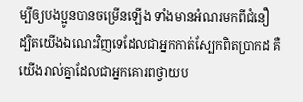ម្បីឲ្យបងប្អូនបានចម្រើនឡើង ទាំងមានអំណរមកពីជំនឿ
ដ្បិតយើងឯណេះវិញទេដែលជាអ្នកកាត់ស្បែកពិតប្រាកដ គឺយើងរាល់គ្នាដែលជាអ្នកគោរពថ្វាយប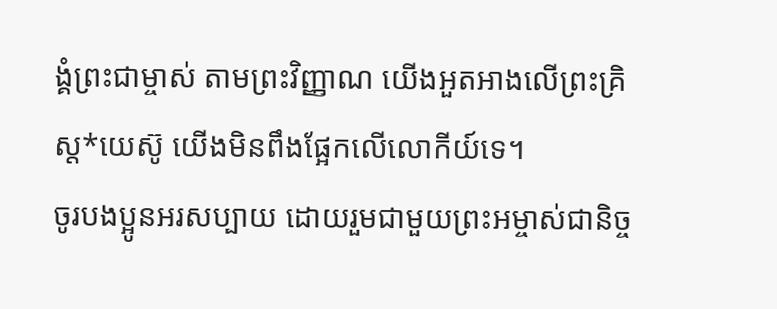ង្គំព្រះជាម្ចាស់ តាមព្រះវិញ្ញាណ យើងអួតអាងលើព្រះគ្រិស្ត*យេស៊ូ យើងមិនពឹងផ្អែកលើលោកីយ៍ទេ។
ចូរបងប្អូនអរសប្បាយ ដោយរួមជាមួយព្រះអម្ចាស់ជានិច្ច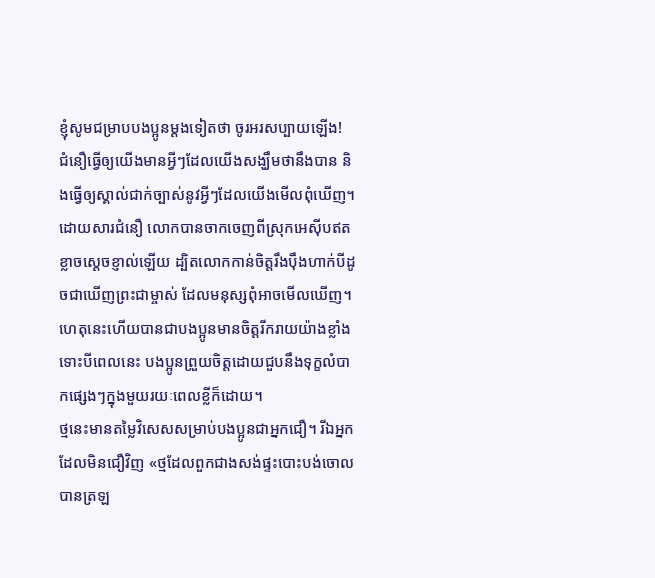ខ្ញុំសូមជម្រាបបងប្អូនម្ដងទៀតថា ចូរអរសប្បាយឡើង!
ជំនឿធ្វើឲ្យយើងមានអ្វីៗដែលយើងសង្ឃឹមថានឹងបាន និងធ្វើឲ្យស្គាល់ជាក់ច្បាស់នូវអ្វីៗដែលយើងមើលពុំឃើញ។
ដោយសារជំនឿ លោកបានចាកចេញពីស្រុកអេស៊ីបឥតខ្លាចស្ដេចខ្ញាល់ឡើយ ដ្បិតលោកកាន់ចិត្តរឹងប៉ឹងហាក់បីដូចជាឃើញព្រះជាម្ចាស់ ដែលមនុស្សពុំអាចមើលឃើញ។
ហេតុនេះហើយបានជាបងប្អូនមានចិត្តរីករាយយ៉ាងខ្លាំង ទោះបីពេលនេះ បងប្អូនព្រួយចិត្តដោយជួបនឹងទុក្ខលំបាកផ្សេងៗក្នុងមួយរយៈពេលខ្លីក៏ដោយ។
ថ្មនេះមានតម្លៃវិសេសសម្រាប់បងប្អូនជាអ្នកជឿ។ រីឯអ្នកដែលមិនជឿវិញ «ថ្មដែលពួកជាងសង់ផ្ទះបោះបង់ចោល បានត្រឡ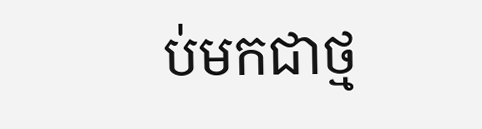ប់មកជាថ្ម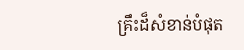គ្រឹះដ៏សំខាន់បំផុត